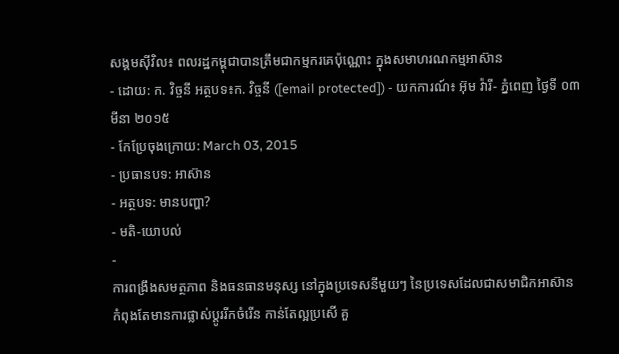សង្គមស៊ីវិល៖ ពលរដ្ឋកម្ពុជាបានត្រឹមជាកម្មករគេប៉ុណ្ណោះ ក្នុងសមាហរណកម្មអាស៊ាន
- ដោយ: ក. វិច្ចនី អត្ថបទ៖ក. វិច្ចនី ([email protected]) - យកការណ៍៖ អ៊ុម វ៉ារី- ភ្នំពេញ ថ្ងៃទី ០៣ មីនា ២០១៥
- កែប្រែចុងក្រោយ: March 03, 2015
- ប្រធានបទ: អាស៊ាន
- អត្ថបទ: មានបញ្ហា?
- មតិ-យោបល់
-
ការពង្រឹងសមត្ថភាព និងធនធានមនុស្ស នៅក្នុងប្រទេសនីមួយៗ នៃប្រទេសដែលជាសមាជិកអាស៊ាន កំពុងតែមានការផ្លាស់ប្តូររីកចំរើន កាន់តែល្អប្រសើ គួ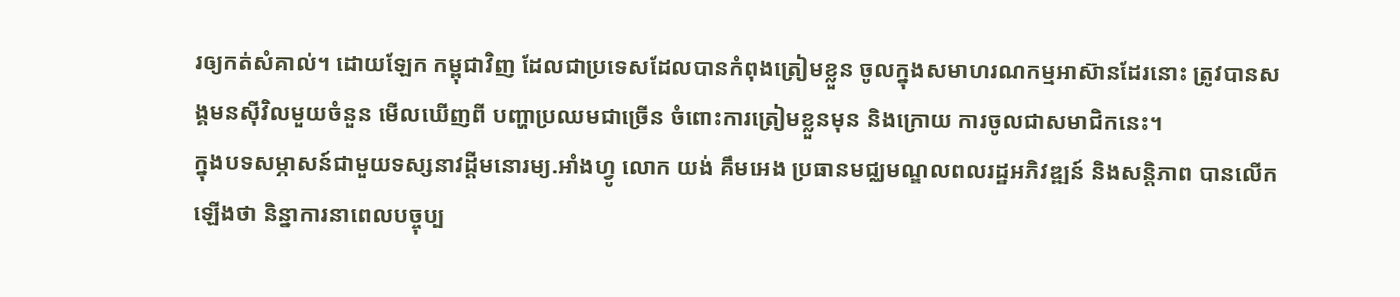រឲ្យកត់សំគាល់។ ដោយឡែក កម្ពុជាវិញ ដែលជាប្រទេសដែលបានកំពុងត្រៀមខ្លួន ចូលក្នុងសមាហរណកម្មអាស៊ានដែរនោះ ត្រូវបានសង្គមនស៊ីវិលមួយចំនួន មើលឃើញពី បញ្ហាប្រឈមជាច្រើន ចំពោះការត្រៀមខ្លួនមុន និងក្រោយ ការចូលជាសមាជិកនេះ។
ក្នុងបទសម្ភាសន៍ជាមួយទស្សនាវដ្ដីមនោរម្យ.អាំងហ្វូ លោក យង់ គឹមអេង ប្រធានមជ្ឈមណ្ឌលពលរដ្ឋអភិវឌ្ឍន៍ និងសន្តិភាព បានលើកឡើងថា និន្នាការនាពេលបច្ចុប្ប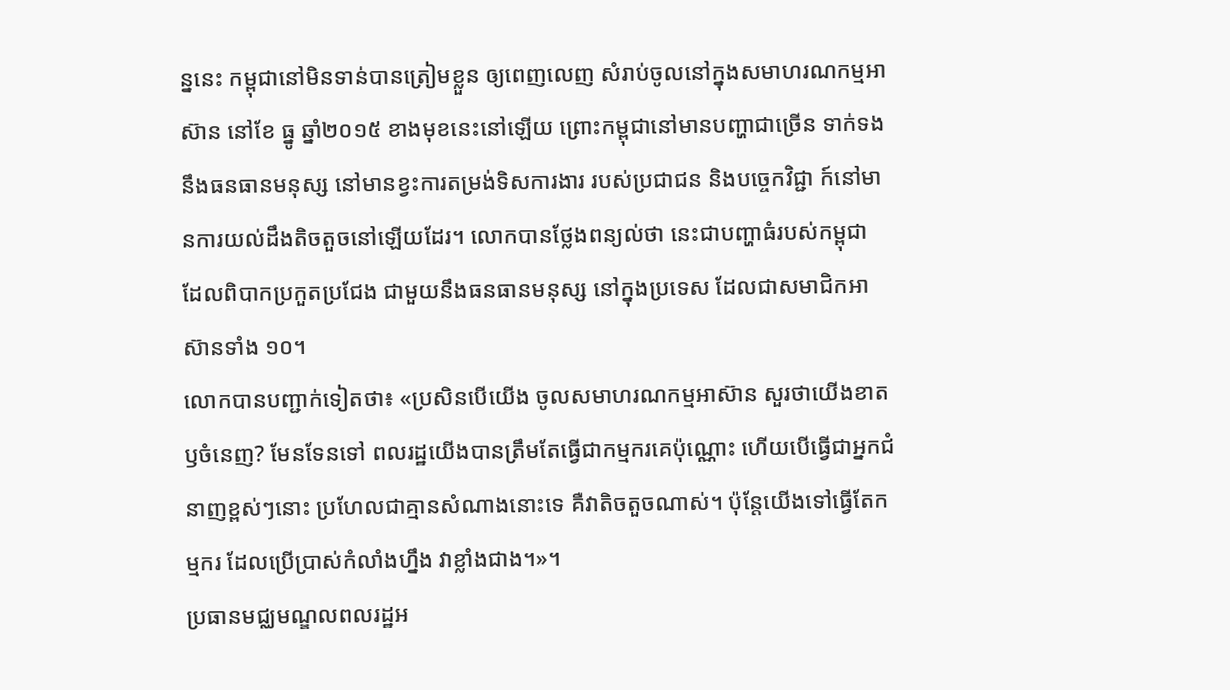ន្ននេះ កម្ពុជានៅមិនទាន់បានត្រៀមខ្លួន ឲ្យពេញលេញ សំរាប់ចូលនៅក្នុងសមាហរណកម្មអាស៊ាន នៅខែ ធ្នូ ឆ្នាំ២០១៥ ខាងមុខនេះនៅឡើយ ព្រោះកម្ពុជានៅមានបញ្ហាជាច្រើន ទាក់ទងនឹងធនធានមនុស្ស នៅមានខ្វះការតម្រង់ទិសការងារ របស់ប្រជាជន និងបច្ចេកវិជ្ជា ក៍នៅមានការយល់ដឹងតិចតួចនៅឡើយដែរ។ លោកបានថ្លែងពន្យល់ថា នេះជាបញ្ហាធំរបស់កម្ពុជា ដែលពិបាកប្រកួតប្រជែង ជាមួយនឹងធនធានមនុស្ស នៅក្នុងប្រទេស ដែលជាសមាជិកអាស៊ានទាំង ១០។
លោកបានបញ្ជាក់ទៀតថា៖ «ប្រសិនបើយើង ចូលសមាហរណកម្មអាស៊ាន សួរថាយើងខាត ឫចំនេញ? មែនទែនទៅ ពលរដ្ឋយើងបានត្រឹមតែធ្វើជាកម្មករគេប៉ុណ្ណោះ ហើយបើធ្វើជាអ្នកជំនាញខ្ពស់ៗនោះ ប្រហែលជាគ្មានសំណាងនោះទេ គឺវាតិចតួចណាស់។ ប៉ុន្តែយើងទៅធ្វើតែកម្មករ ដែលប្រើប្រាស់កំលាំងហ្នឹង វាខ្លាំងជាង។»។
ប្រធានមជ្ឈមណ្ឌលពលរដ្ឋអ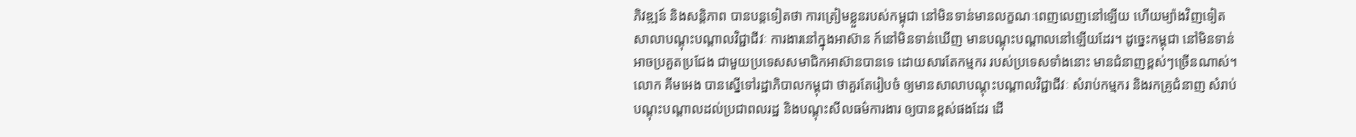ភិវឌ្ឍន៍ និងសន្តិភាព បានបន្តទៀតថា ការត្រៀមខ្លួនរបស់កម្ពុជា នៅមិនទាន់មានលក្ខណៈពេញលេញនៅឡើយ ហើយម្យ៉ាងវិញទៀត សាលាបណ្តុះបណ្តាលវិជ្ជាជីវៈ ការងារនៅក្នុងអាស៊ាន ក៍នៅមិនទាន់ឃើញ មានបណ្តុះបណ្តាលនៅឡើយដែរ។ ដូច្នេះកម្ពុជា នៅមិនទាន់អាចប្រគួតប្រជែង ជាមួយប្រទេសសមាជិកអាស៊ានបានទេ ដោយសារតែកម្មករ របស់ប្រទេសទាំងនោះ មានជំនាញខ្ពស់ៗច្រើនណាស់។
លោក គីមអេង បានស្នើទៅរដ្ឋាភិបាលកម្ពុជា ថាគួរតែរៀបចំ ឲ្យមានសាលាបណ្តុះបណ្តាលវិជ្ជាជីវៈ សំរាប់កម្មករ និងរកគ្រូជំនាញ សំរាប់បណ្តុះបណ្តាលដល់ប្រជាពលរដ្ឋ និងបណ្តុះសីលធម៌ការងារ ឲ្យបានខ្ពស់ផងដែរ ដើ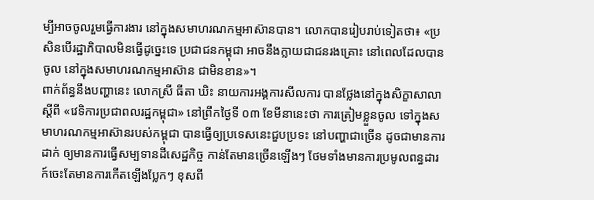ម្បីអាចចូលរួមធ្វើការងារ នៅក្នុងសមាហរណកម្មអាស៊ានបាន។ លោកបានរៀបរាប់ទៀតថា៖ «ប្រសិនបើរដ្ឋាភិបាលមិនធ្វើដូច្នេះទេ ប្រជាជនកម្ពុជា អាចនឹងក្លាយជាជនរងគ្រោះ នៅពេលដែលបានចូល នៅក្នុងសមាហរណកម្មអាស៊ាន ជាមិនខាន»។
ពាក់ព័ន្ធនឹងបញ្ហានេះ លោកស្រី ធីតា ឃិះ នាយការអង្គការសីលការ បានថ្លែងនៅក្នុងសិក្ខាសាលាស្តីពី «វេទិការប្រជាពលរដ្ឋកម្ពុជា» នៅព្រឹកថ្ងៃទី ០៣ ខែមីនានេះថា ការត្រៀមខ្លួនចូល ទៅក្នុងសមាហរណកម្មអាស៊ានរបស់កម្ពុជា បានធ្វើឲ្យប្រទេសនេះជួបប្រទះ នៅបញ្ហាជាច្រើន ដូចជាមានការដាក់ ឲ្យមានការធ្វើសម្បទានដីសេដ្ឋកិច្ច កាន់តែមានច្រើនឡើងៗ ថែមទាំងមានការប្រមូលពន្ធដារ ក៍ចេះតែមានការកើតឡើងប្លែកៗ ខុសពី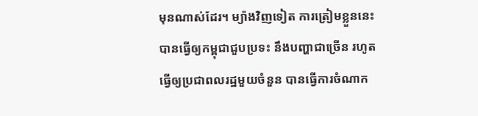មុនណាស់ដែរ។ ម្យ៉ាងវិញទៀត ការត្រៀមខ្លួននេះ បានធ្វើឲ្យកម្ពុជាជួបប្រទះ នឹងបញ្ហាជាច្រើន រហូតធ្វើឲ្យប្រជាពលរដ្ឋមួយចំនួន បានធ្វើការចំណាក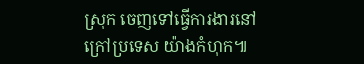ស្រុក ចេញទៅធ្វើការងារនៅក្រៅប្រទេស យ៉ាងកំហុក៕